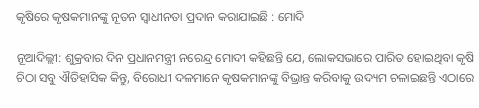କୃଷିରେ କୃଷକମାନଙ୍କୁ ନୂତନ ସ୍ୱାଧୀନତା ପ୍ରଦାନ କରାଯାଇଛି : ମୋଦି

ନୂଆଦିଲ୍ଲୀ: ଶୁକ୍ରବାର ଦିନ ପ୍ରଧାନମନ୍ତ୍ରୀ ନରେନ୍ଦ୍ର ମୋଦୀ କହିଛନ୍ତି ଯେ, ଲୋକସଭାରେ ପାରିତ ହୋଇଥିବା କୃଷି ଚିଠା ସବୁ ଐତିହାସିକ କିନ୍ତୁ, ବିରୋଧୀ ଦଳମାନେ କୃଷକମାନଙ୍କୁ ବିଭ୍ରାନ୍ତ କରିବାକୁ ଉଦ୍ୟମ ଚଳାଇଛନ୍ତି ଏଠାରେ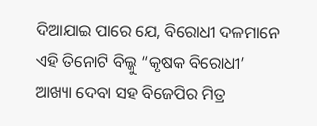ଦିଆଯାଇ ପାରେ ଯେ, ବିରୋଧୀ ଦଳମାନେ ଏହି ତିନୋଟି ବିଲ୍କୁ “କୃଷକ ବିରୋଧୀ’ ଆଖ୍ୟା ଦେବା ସହ ବିଜେପିର ମିତ୍ର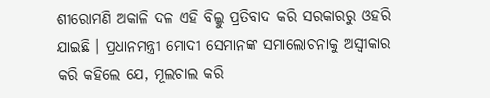ଶୀରୋମଣି ଅକାଳି ଦଳ ଏହି ବିଲ୍କୁ ପ୍ରତିବାଦ କରି ସରକାରରୁ ଓହରି ଯାଇଛି । ପ୍ରଧାନମନ୍ତ୍ରୀ ମୋଦୀ ସେମାନଙ୍କ ସମାଲୋଚନାକୁ ଅସ୍ୱୀକାର କରି କହିଲେ ଯେ, ମୂଲଚାଲ କରି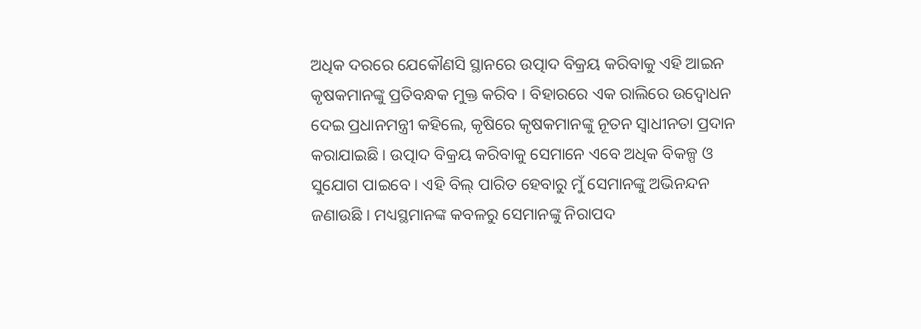ଅଧିକ ଦରରେ ଯେକୌଣସି ସ୍ଥାନରେ ଉତ୍ପାଦ ବିକ୍ରୟ କରିବାକୁ ଏହି ଆଇନ କୃଷକମାନଙ୍କୁ ପ୍ରତିବନ୍ଧକ ମୁକ୍ତ କରିବ । ବିହାରରେ ଏକ ରାଲିରେ ଉଦ୍ବୋଧନ ଦେଇ ପ୍ରଧାନମନ୍ତ୍ରୀ କହିଲେ, କୃଷିରେ କୃଷକମାନଙ୍କୁ ନୂତନ ସ୍ୱାଧୀନତା ପ୍ରଦାନ କରାଯାଇଛି । ଉତ୍ପାଦ ବିକ୍ରୟ କରିବାକୁ ସେମାନେ ଏବେ ଅଧିକ ବିକଳ୍ପ ଓ ସୁଯୋଗ ପାଇବେ । ଏହି ବିଲ୍ ପାରିତ ହେବାରୁ ମୁଁ ସେମାନଙ୍କୁ ଅଭିନନ୍ଦନ ଜଣାଉଛି । ମଧ୍ୟସ୍ଥମାନଙ୍କ କବଳରୁ ସେମାନଙ୍କୁ ନିରାପଦ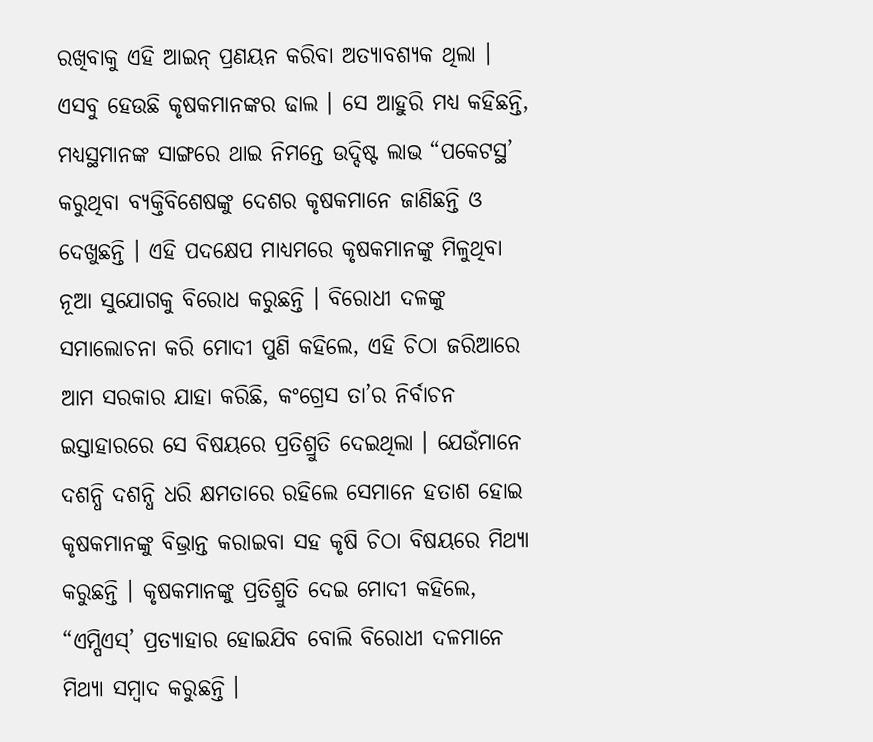ରଖିବାକୁ ଏହି ଆଇନ୍ ପ୍ରଣୟନ କରିବା ଅତ୍ୟାବଶ୍ୟକ ଥିଲା । ଏସବୁ ହେଉଛି କୃଷକମାନଙ୍କର ଢାଲ । ସେ ଆହୁରି ମଧ୍ୟ କହିଛନ୍ତି, ମଧ୍ୟସ୍ଥମାନଙ୍କ ସାଙ୍ଗରେ ଥାଇ ନିମନ୍ତେ ଉଦ୍ଦିଷ୍ଟ ଲାଭ “ପକେଟସ୍ଥ’ କରୁଥିବା ବ୍ୟକ୍ତିବିଶେଷଙ୍କୁ ଦେଶର କୃଷକମାନେ ଜାଣିଛନ୍ତି ଓ ଦେଖୁଛନ୍ତି । ଏହି ପଦକ୍ଷେପ ମାଧ୍ୟମରେ କୃଷକମାନଙ୍କୁ ମିଳୁଥିବା ନୂଆ ସୁଯୋଗକୁ ବିରୋଧ କରୁଛନ୍ତି । ବିରୋଧୀ ଦଳଙ୍କୁ ସମାଲୋଚନା କରି ମୋଦୀ ପୁଣି କହିଲେ, ଏହି ଚିଠା ଜରିଆରେ ଆମ ସରକାର ଯାହା କରିଛି, କଂଗ୍ରେସ ତା’ର ନିର୍ବାଚନ ଇସ୍ତାହାରରେ ସେ ବିଷୟରେ ପ୍ରତିଶ୍ରୁତି ଦେଇଥିଲା । ଯେଉଁମାନେ ଦଶନ୍ଧି ଦଶନ୍ଧି ଧରି କ୍ଷମତାରେ ରହିଲେ ସେମାନେ ହତାଶ ହୋଇ କୃଷକମାନଙ୍କୁ ବିଭ୍ରାନ୍ତ କରାଇବା ସହ କୃଷି ଚିଠା ବିଷୟରେ ମିଥ୍ୟା କରୁଛନ୍ତି । କୃଷକମାନଙ୍କୁ ପ୍ରତିଶ୍ରୁତି ଦେଇ ମୋଦୀ କହିଲେ, “ଏମ୍ପିଏସ୍’ ପ୍ରତ୍ୟାହାର ହୋଇଯିବ ବୋଲି ବିରୋଧୀ ଦଳମାନେ ମିଥ୍ୟା ସମ୍ବାଦ କରୁଛନ୍ତି ।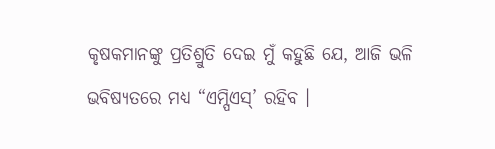କୃଷକମାନଙ୍କୁ ପ୍ରତିଶ୍ରୁତି ଦେଇ ମୁଁ କହୁଛି ଯେ, ଆଜି ଭଳି ଭବିଷ୍ୟତରେ ମଧ୍ୟ “ଏମ୍ପିଏସ୍’ ରହିବ ।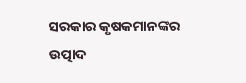ସରକାର କୃଷକମାନଙ୍କର ଉତ୍ପାଦ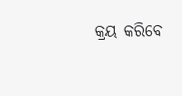କ୍ରୟ କରିବେ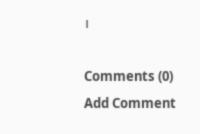।

Comments (0)
Add Comment